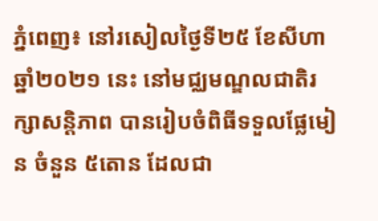ភ្នំពេញ៖ នៅរសៀលថ្ងៃទី២៥ ខែសីហា ឆ្នាំ២០២១ នេះ នៅមជ្ឈមណ្ឌលជាតិរក្សាសន្តិភាព បានរៀបចំពិធីទទួលផ្លែមៀន ចំនួន ៥តោន ដែលជា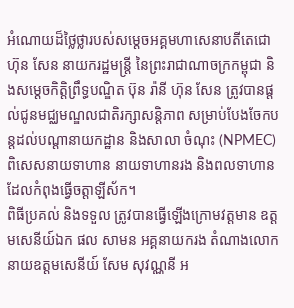អំណោយដ៏ថ្លៃថ្លារបស់សម្ដេចអគ្គមហាសេនាបតីតេជោ ហ៊ុន សែន នាយករដ្ឋមន្ត្រី នៃព្រះរាជាណាចក្រកម្ពុជា និងសម្ដេចកិត្តិព្រឹទ្ធបណ្ឌិត ប៊ុន រ៉ានី ហ៊ុន សែន ត្រូវបានផ្ដល់ជូនមជ្ឈមណ្ឌលជាតិរក្សាសន្តិភាព សម្រាប់បែងចែកបន្តដល់បណ្ដានាយកដ្ឋាន និងសាលា ចំណុះ (NPMEC) ពិសេសនាយទាហាន នាយទាហានរង និងពលទាហានដែលកំពុងធ្វើចត្តាឡីស័ក។
ពិធីប្រគល់ និងទទួល ត្រូវបានធ្វើឡើងក្រោមវត្តមាន ឧត្តមសេនីយ៍ឯក ផល សាមន អគ្គនាយករង តំណាងលោកនាយឧត្តមសេនីយ៍ សែម សុវណ្ណនី អ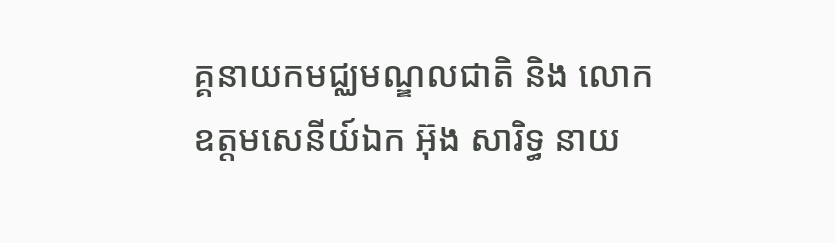គ្គនាយកមជ្ឈមណ្ឌលជាតិ និង លោកឧត្តមសេនីយ៍ឯក អ៊ុង សារិទ្ធ នាយ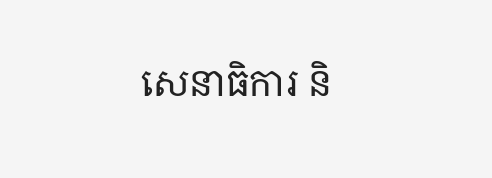សេនាធិការ និ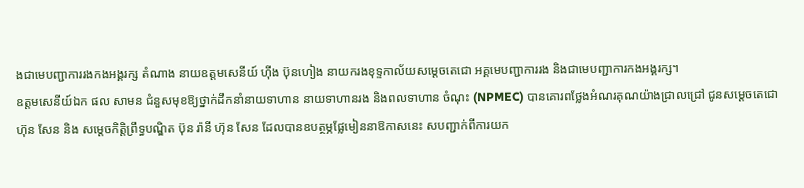ងជាមេបញ្ជាការរងកងអង្គរក្ស តំណាង នាយឧត្តមសេនីយ៍ ហ៊ីង ប៊ុនហៀង នាយករងខុទ្ទកាល័យសម្ដេចតេជោ អគ្គមេបញ្ជាការរង និងជាមេបញ្ជាការកងអង្គរក្ស។
ឧត្តមសេនីយ៍ឯក ផល សាមន ជំនួសមុខឱ្យថ្នាក់ដឹកនាំនាយទាហាន នាយទាហានរង និងពលទាហាន ចំណុះ (NPMEC) បានគោរពថ្លែងអំណរគុណយ៉ាងជ្រាលជ្រៅ ជូនសម្តេចតេជោ ហ៊ុន សែន និង សម្តេចកិត្តិព្រឹទ្ធបណ្ឌិត ប៊ុន រ៉ានី ហ៊ុន សែន ដែលបានឧបត្ថម្ភផ្លែមៀននាឱកាសនេះ សបញ្ជាក់ពីការយក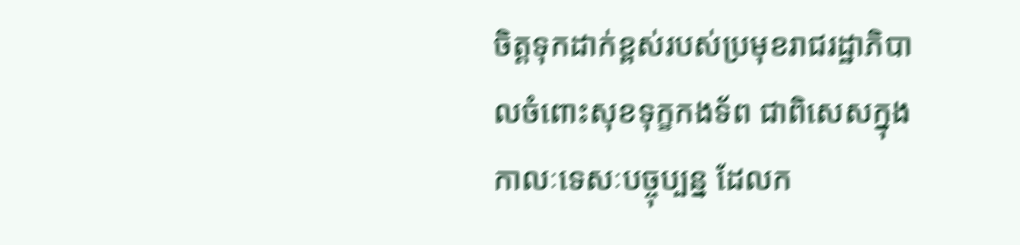ចិត្ដទុកដាក់ខ្ពស់របស់ប្រមុខរាជរដ្ឋាភិបាលចំពោះសុខទុក្ខកងទ័ព ជាពិសេសក្នុងកាលៈទេសៈបច្ចុប្បន្ន ដែលក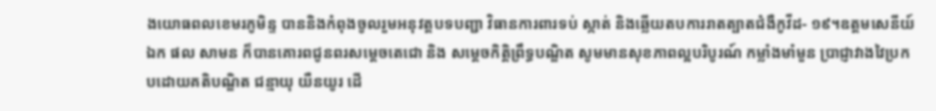ងយោធពលខេមរភូមិន្ទ បាននិងកំពុងចូលរួមអនុវត្តបទបញ្ជា វិធានការពារទប់ ស្កាត់ និងឆ្លើយតបការរាតត្បាតជំងឺកូវីដ- ១៩។ឧត្តមសេនីយ៍ឯក ផល សាមន ក៏បានគោរពជូនពរសម្តេចតេជោ និង សម្តេចកិត្តិព្រឹទ្ធបណ្ឌិត សូមមានសុខភាពល្អបរិបូរណ៍ កម្លាំងមាំមួន ប្រាជ្ញាវាងវៃប្រកបដោយគតិបណ្ឌិត ជន្មាយុ យឺនយូរ ដើ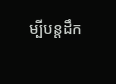ម្បីបន្តដឹក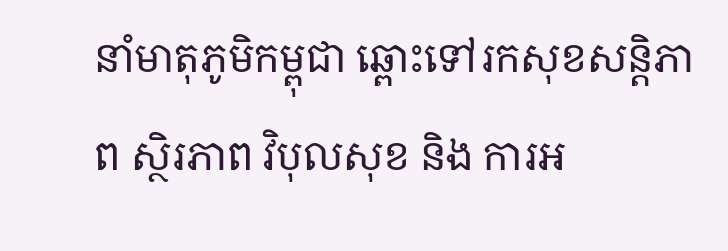នាំមាតុភូមិកម្ពុជា ឆ្ពោះទៅរកសុខសន្តិភាព ស្ថិរភាព វិបុលសុខ និង ការអ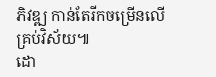ភិវឌ្ឍ កាន់តែរីកចម្រើនលើគ្រប់វិស័យ៕
ដោ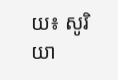យ៖ សូរិយា